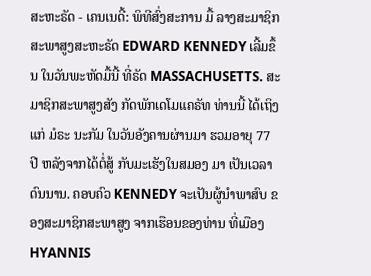ສະຫະຣັດ - ເຄນເນດີ້: ພິທີສົ່ງສະການ ມື້ ລາງສະມາຊິກ ສະພາສູງສະຫະຣັດ EDWARD KENNEDY ເລີ້ມຂຶ້ນ ໃນວັນພະຫັດມື້ນີ້ ທີ່ຣັດ MASSACHUSETTS. ສະມາຊິກສະພາສູງສັງ ກັດພັກເດໂມແຄຣັທ ທ່ານນີ້ ໄດ້ເຖິງແກ່ ມໍຣະ ນະກັມ ໃນວັນອັງຄານຜ່ານມາ ຮວມອາຍຸ 77 ປີ ຫລັງຈາກໄດ້ຕໍ່ສູ້ ກັບມະເຮັງໃນສມອງ ມາ ເປັນເວລາດົນນານ. ຄອບຄົວ KENNEDY ຈະເປັນຜູ້ນຳພາສົບ ຂອງສະມາຊິກສະພາສູງ ຈາກເຮືອນຂອງທ່ານ ທີ່ເມືອງ HYANNIS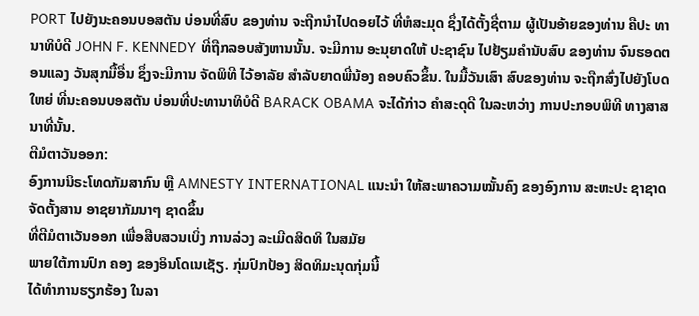PORT ໄປຍັງນະຄອນບອສຕັນ ບ່ອນທີ່ສົບ ຂອງທ່ານ ຈະຖືກນຳໄປດອຍໄວ້ ທີ່ຫໍສະມຸດ ຊຶ່ງໄດ້ຕັ້ງຊື່ຕາມ ຜູ້ເປັນອ້າຍຂອງທ່ານ ຄືປະ ທານາທິບໍດີ JOHN F. KENNEDY ທີ່ຖືກລອບສັງຫານນັ້ນ. ຈະມີການ ອະນຸຍາດໃຫ້ ປະຊາຊົນ ໄປຢ້ຽມຄຳນັບສົບ ຂອງທ່ານ ຈົນຮອດຕອນແລງ ວັນສຸກມື້ອື່ນ ຊຶ່ງຈະມີການ ຈັດພິທີ ໄວ້ອາລັຍ ສຳລັບຍາດພີ່ນ້ອງ ຄອບຄົວຂຶ້ນ. ໃນມື້ວັນເສົາ ສົບຂອງທ່ານ ຈະຖືກສົ່ງໄປຍັງໂບດໃຫຍ່ ທີ່ນະຄອນບອສຕັນ ບ່ອນທີ່ປະທານາທິບໍດີ BARACK OBAMA ຈະໄດ້ກ່າວ ຄຳສະດຸດີ ໃນລະຫວ່າງ ການປະກອບພິທີ ທາງສາສນາທີ່ນັ້ນ.
ຕີມໍຕາວັນອອກ:
ອົງການນິຣະໂທດກັມສາກົນ ຫຼື AMNESTY INTERNATIONAL ແນະນຳ ໃຫ້ສະພາຄວາມໝັ້ນຄົງ ຂອງອົງການ ສະຫະປະ ຊາຊາດຈັດຕັ້ງສານ ອາຊຍາກັມນາໆ ຊາດຂຶ້ນ
ທີ່ຕີມໍຕາເວັນອອກ ເພື່ອສືບສວນເບິ່ງ ການລ່ວງ ລະເມີດສິດທິ ໃນສມັຍ
ພາຍໃຕ້ການປົກ ຄອງ ຂອງອິນໂດເນເຊັຽ. ກຸ່ມປົກປ້ອງ ສິດທິມະນຸດກຸ່ມນີ້
ໄດ້ທຳການຮຽກຮ້ອງ ໃນລາ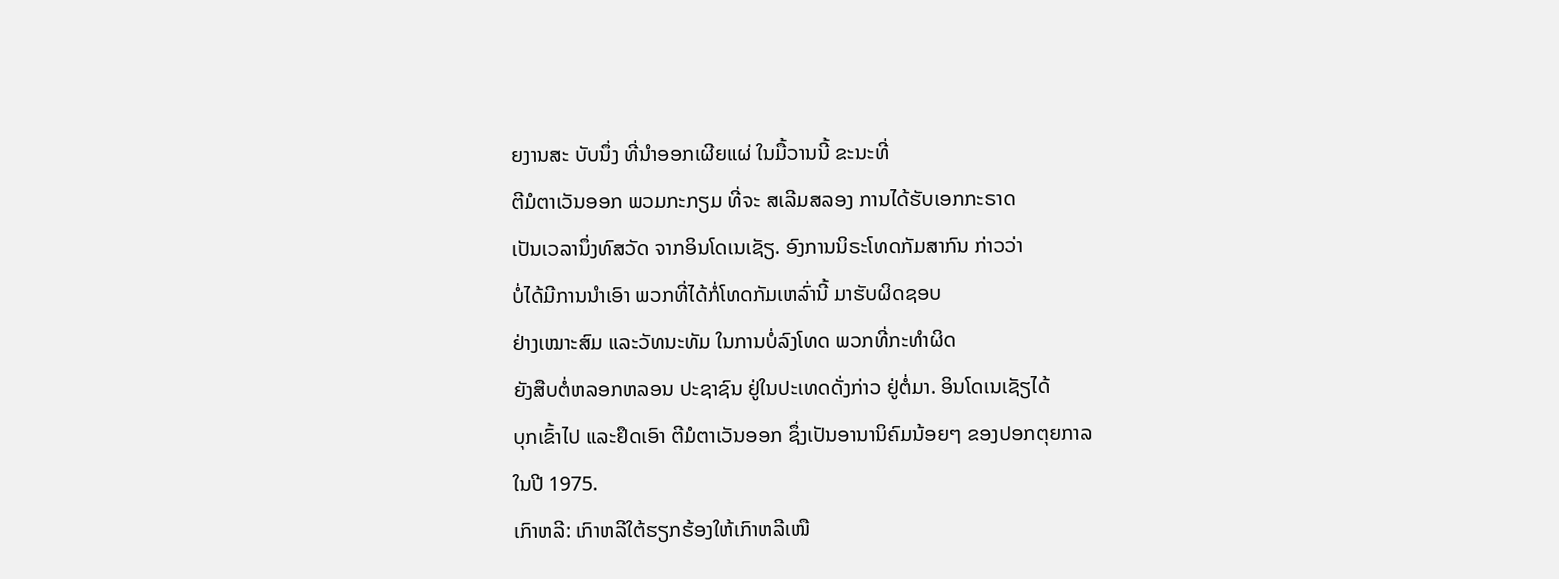ຍງານສະ ບັບນຶ່ງ ທີ່ນຳອອກເຜີຍແຜ່ ໃນມື້ວານນີ້ ຂະນະທີ່
ຕີມໍຕາເວັນອອກ ພວມກະກຽມ ທີ່ຈະ ສເລີມສລອງ ການໄດ້ຮັບເອກກະຣາດ
ເປັນເວລານຶ່ງທົສວັດ ຈາກອິນໂດເນເຊັຽ. ອົງການນິຣະໂທດກັມສາກົນ ກ່າວວ່າ
ບໍ່ໄດ້ມີການນຳເອົາ ພວກທີ່ໄດ້ກໍ່ໂທດກັມເຫລົ່ານີ້ ມາຮັບຜິດຊອບ
ຢ່າງເໝາະສົມ ແລະວັທນະທັມ ໃນການບໍ່ລົງໂທດ ພວກທີ່ກະທຳຜິດ
ຍັງສືບຕໍ່ຫລອກຫລອນ ປະຊາຊົນ ຢູ່ໃນປະເທດດັ່ງກ່າວ ຢູ່ຕໍ່ມາ. ອິນໂດເນເຊັຽໄດ້
ບຸກເຂົ້າໄປ ແລະຢຶດເອົາ ຕີມໍຕາເວັນອອກ ຊຶ່ງເປັນອານານິຄົມນ້ອຍໆ ຂອງປອກຕຸຍກາລ
ໃນປີ 1975.
ເກົາຫລີ: ເກົາຫລີໃຕ້ຮຽກຮ້ອງໃຫ້ເກົາຫລີເໜື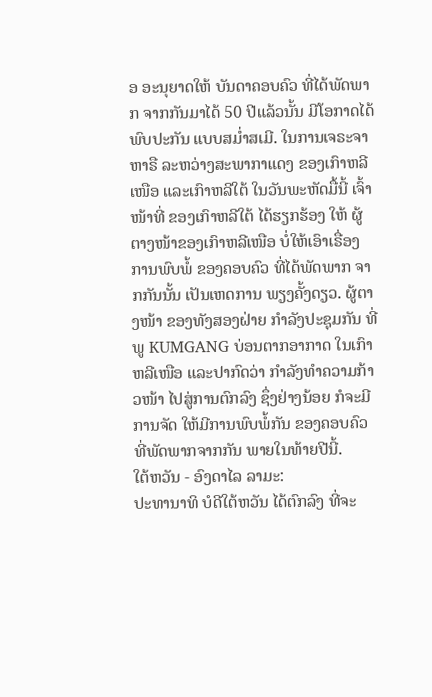ອ ອະນຸຍາດໃຫ້ ບັນດາຄອບຄົວ ທີ່ໄດ້ພັດພາກ ຈາກກັນມາໄດ້ 50 ປີແລ້ວນັ້ນ ມີໂອກາດໄດ້ ພົບປະກັນ ແບບສມ່ຳສເມີ. ໃນການເຈຣະຈາ ຫາຣື ລະຫວ່າງສະພາກາແດງ ຂອງເກົາຫລີ ເໜືອ ແລະເກົາຫລີໃຕ້ ໃນວັນພະຫັດມື້ນີ້ ເຈົ້າໜ້າທີ່ ຂອງເກົາຫລີໃຕ້ ໄດ້ຮຽກຮ້ອງ ໃຫ້ ຜູ້ຕາງໜ້າຂອງເກົາຫລີເໜືອ ບໍ່ໃຫ້ເອົາເຣື່ອງ ການພົບພໍ້ ຂອງຄອບຄົວ ທີ່ໄດ້ພັດພາກ ຈາກກັນນັ້ນ ເປັນເຫດການ ພຽງຄັ້ງດຽວ. ຜູ້ຕາງໜ້າ ຂອງທັງສອງຝ່າຍ ກຳລັງປະຊຸມກັນ ທີ່ພູ KUMGANG ບ່ອນຕາກອາກາດ ໃນເກົາຫລີເໜືອ ແລະປາກົດວ່າ ກຳລັງທຳຄວາມກ້າວໜ້າ ໄປສູ່ການຕົກລົງ ຊຶ່ງຢ່າງນ້ອຍ ກໍຈະມີການຈັດ ໃຫ້ມີການພົບພໍ້ກັນ ຂອງຄອບຄົວ ທີ່ພັດພາກຈາກກັນ ພາຍໃນທ້າຍປີນີ້.
ໃຕ້ຫວັນ - ອົງດາໄລ ລາມະ:
ປະທານາທິ ບໍດີໃຕ້ຫວັນ ໄດ້ຕົກລົງ ທີ່ຈະ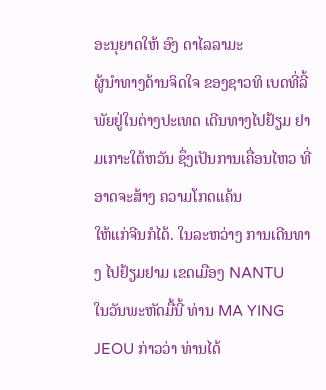ອະນຸຍາດໃຫ້ ອົງ ດາໄລລາມະ
ຜູ້ນຳທາງດ້ານຈິດໃຈ ຂອງຊາວທິ ເບດທີ່ລີ້ພັຍຢູ່ໃນຕ່າງປະເທດ ເດີນທາງໄປຢ້ຽມ ຢາມເກາະໃຕ້ຫວັນ ຊຶ່ງເປັນການເຄື່ອນໄຫວ ທີ່ອາດຈະສ້າງ ຄວາມໂກດແຄ້ນ
ໃຫ້ແກ່ຈີນກໍໄດ້. ໃນລະຫວ່າງ ການເດີນທາງ ໄປຢ້ຽມຢາມ ເຂດເມືອງ NANTU
ໃນວັນພະຫັດມື້ນີ້ ທ່ານ MA YING JEOU ກ່າວວ່າ ທ່ານໄດ້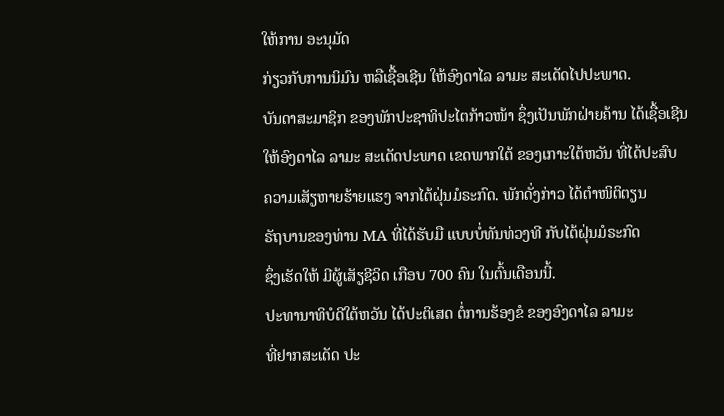ໃຫ້ການ ອະນຸມັດ
ກ່ຽວກັບການນິມົນ ຫລືເຊື້ອເຊີນ ໃຫ້ອົງດາໄລ ລາມະ ສະເດັດໄປປະພາດ.
ບັນດາສະມາຊິກ ຂອງພັກປະຊາທິປະໄຕກ້າວໜ້າ ຊຶ່ງເປັນພັກຝ່າຍຄ້ານ ໄດ້ເຊື້ອເຊີນ
ໃຫ້ອົງດາໄລ ລາມະ ສະເດັດປະພາດ ເຂດພາກໃຕ້ ຂອງເກາະໃຕ້ຫວັນ ທີ່ໄດ້ປະສົບ
ຄວາມເສັຽຫາຍຮ້າຍແຮງ ຈາກໄຕ້ຝຸ່ນມໍຣະກົດ. ພັກດັ່ງກ່າວ ໄດ້ຕຳໜິຕິຕຽນ
ຣັຖບານຂອງທ່ານ MA ທີ່ໄດ້ຮັບມື ແບບບໍ່ທັນທ່ວງທີ ກັບໄຕ້ຝຸ່ນມໍຣະກົດ
ຊຶ່ງເຮັດໃຫ້ ມີຜູ້ເສັຽຊີວິດ ເກືອບ 700 ຄົນ ໃນຕົ້ນເດືອນນີ້.
ປະທານາທິບໍດີໃຕ້ຫວັນ ໄດ້ປະຕິເສດ ຕໍ່ການຮ້ອງຂໍ ຂອງອົງດາໄລ ລາມະ
ທີ່ຢາກສະເດັດ ປະ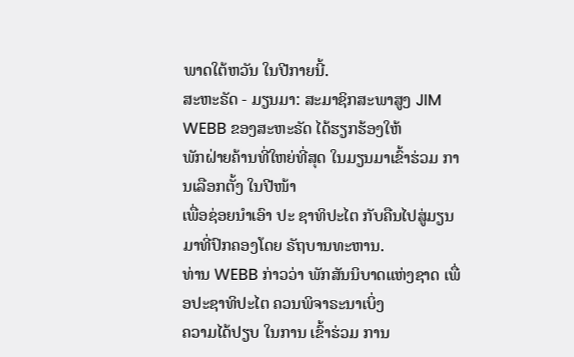ພາດໃຕ້ຫວັນ ໃນປີກາຍນີ້.
ສະຫະຣັດ - ມຽນມາ: ສະມາຊິກສະພາສູງ JIM WEBB ຂອງສະຫະຣັດ ໄດ້ຮຽກຮ້ອງໃຫ້
ພັກຝ່າຍຄ້ານທີ່ໃຫຍ່ທີ່ສຸດ ໃນມຽນມາເຂົ້າຮ່ວມ ການເລືອກຕັ້ງ ໃນປີໜ້າ
ເພື່ອຊ່ອຍນຳເອົາ ປະ ຊາທິປະໄຕ ກັບຄືນໄປສູ່ມຽນມາທີ່ປົກຄອງໂດຍ ຣັຖບານທະຫານ.
ທ່ານ WEBB ກ່າວວ່າ ພັກສັນນິບາດແຫ່ງຊາດ ເພື່ອປະຊາທິປະໄຕ ຄວນພິຈາຣະນາເບິ່ງ
ຄວາມໄດ້ປຽບ ໃນການ ເຂົ້າຮ່ວມ ການ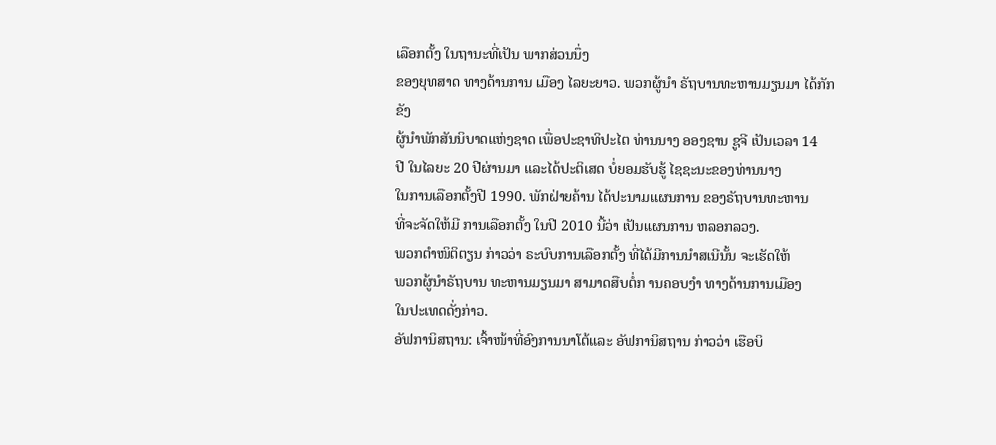ເລືອກຕັ້ງ ໃນຖານະທີ່ເປັນ ພາກສ່ວນນຶ່ງ
ຂອງຍຸທສາດ ທາງດ້ານການ ເມືອງ ໄລຍະຍາວ. ພວກຜູ້ນຳ ຣັຖບານທະຫານມຽນມາ ໄດ້ກັກຂັງ
ຜູ້ນຳພັກສັນນິບາດແຫ່ງຊາດ ເພື່ອປະຊາທິປະໄຕ ທ່ານນາງ ອອງຊານ ຊູຈີ ເປັນເວລາ 14
ປີ ໃນໄລຍະ 20 ປີຜ່ານມາ ແລະໄດ້ປະຕິເສດ ບໍ່ຍອມຮັບຮູ້ ໄຊຊະນະຂອງທ່ານນາງ
ໃນການເລືອກຕັ້ງປີ 1990. ພັກຝ່າຍຄ້ານ ໄດ້ປະນາມແຜນການ ຂອງຣັຖບານທະຫານ
ທີ່ຈະຈັດໃຫ້ມີ ການເລືອກຕັ້ງ ໃນປີ 2010 ນີ້ວ່າ ເປັນແຜນການ ຫລອກລວງ.
ພວກຕຳໜິຕິຕຽນ ກ່າວວ່າ ຣະບົບການເລືອກຕັ້ງ ທີ່ໄດ້ມີການນຳສເນີນັ້ນ ຈະເຮັດໃຫ້
ພວກຜູ້ນຳຣັຖບານ ທະຫານມຽນມາ ສາມາດສືບຕໍ່ກ ານຄອບງຳ ທາງດ້ານການເມືອງ
ໃນປະເທດດັ່ງກ່າວ.
ອັຟການິສຖານ: ເຈົ້າໜ້າທີ່ອົງການນາໂຕ້ແລະ ອັຟການິສຖານ ກ່າວວ່າ ເຮືອບິ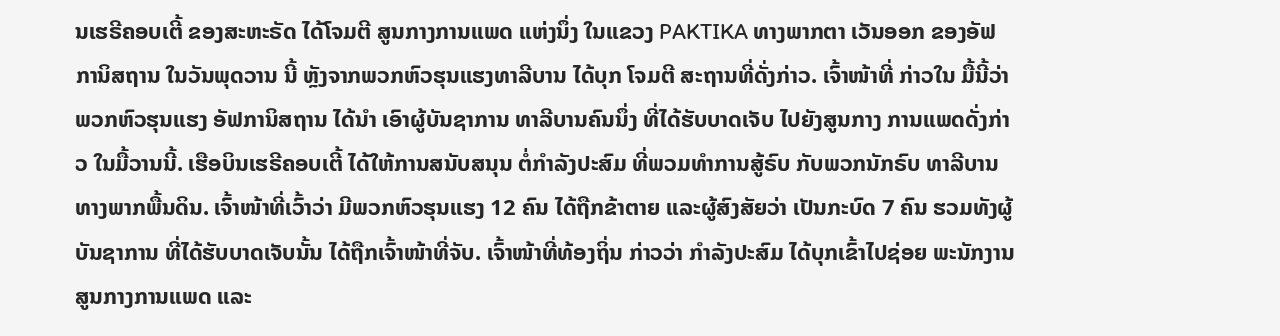ນເຮຣີຄອບເຕີ້ ຂອງສະຫະຣັດ ໄດ້ໂຈມຕີ ສູນກາງການແພດ ແຫ່ງນຶ່ງ ໃນແຂວງ PAKTIKA ທາງພາກຕາ ເວັນອອກ ຂອງອັຟການິສຖານ ໃນວັນພຸດວານ ນີ້ ຫຼັງຈາກພວກຫົວຮຸນແຮງທາລີບານ ໄດ້ບຸກ ໂຈມຕີ ສະຖານທີ່ດັ່ງກ່າວ. ເຈົ້າໜ້າທີ່ ກ່າວໃນ ມື້ນີ້ວ່າ ພວກຫົວຮຸນແຮງ ອັຟການິສຖານ ໄດ້ນຳ ເອົາຜູ້ບັນຊາການ ທາລີບານຄົນນຶ່ງ ທີ່ໄດ້ຮັບບາດເຈັບ ໄປຍັງສູນກາງ ການແພດດັ່ງກ່າວ ໃນມື້ວານນີ້. ເຮືອບິນເຮຣີຄອບເຕີ້ ໄດ້ໃຫ້ການສນັບສນຸນ ຕໍ່ກຳລັງປະສົມ ທີ່ພວມທຳການສູ້ຣົບ ກັບພວກນັກຣົບ ທາລີບານ ທາງພາກພື້ນດິນ. ເຈົ້າໜ້າທີ່ເວົ້າວ່າ ມີພວກຫົວຮຸນແຮງ 12 ຄົນ ໄດ້ຖືກຂ້າຕາຍ ແລະຜູ້ສົງສັຍວ່າ ເປັນກະບົດ 7 ຄົນ ຮວມທັງຜູ້ບັນຊາການ ທີ່ໄດ້ຮັບບາດເຈັບນັ້ນ ໄດ້ຖືກເຈົ້າໜ້າທີ່ຈັບ. ເຈົ້າໜ້າທີ່ທ້ອງຖິ່ນ ກ່າວວ່າ ກຳລັງປະສົມ ໄດ້ບຸກເຂົ້າໄປຊ່ອຍ ພະນັກງານ ສູນກາງການແພດ ແລະ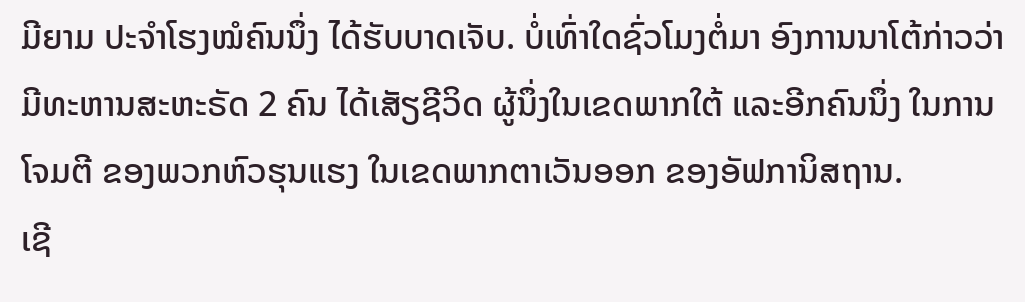ມີຍາມ ປະຈຳໂຮງໝໍຄົນນຶ່ງ ໄດ້ຮັບບາດເຈັບ. ບໍ່ເທົ່າໃດຊົ່ວໂມງຕໍ່ມາ ອົງການນາໂຕ້ກ່າວວ່າ ມີທະຫານສະຫະຣັດ 2 ຄົນ ໄດ້ເສັຽຊີວິດ ຜູ້ນຶ່ງໃນເຂດພາກໃຕ້ ແລະອີກຄົນນຶ່ງ ໃນການໂຈມຕີ ຂອງພວກຫົວຮຸນແຮງ ໃນເຂດພາກຕາເວັນອອກ ຂອງອັຟການິສຖານ.
ເຊີ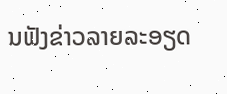ນຟັງຂ່າວລາຍລະອຽດ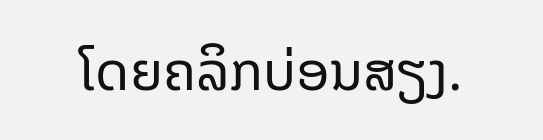ໂດຍຄລິກບ່ອນສຽງ.